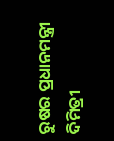ରୁଷର ପ୍ରଧାନମନ୍ତ୍ରୀ ଦିମିତ୍ରୀ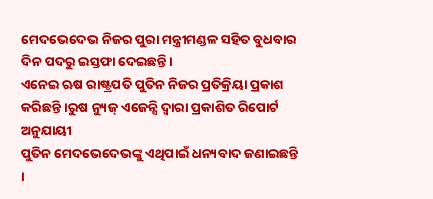ମେଦଭେଦେଭ ନିଜର ପୁରା ମନ୍ତ୍ରୀମଣ୍ଡଳ ସହିତ ବୁଧବାର ଦିନ ପଦରୁ ଇସ୍ତଫା ଦେଇଛନ୍ତି।
ଏନେଇ ଋଷ ରାଷ୍ଟ୍ରପତି ପୁତିନ ନିଜର ପ୍ରତିକ୍ରିୟା ପ୍ରକାଶ କରିଛନ୍ତି ।ରୁଷ ନ୍ୟୁଜ୍ ଏଜେନ୍ସି ଦ୍ୱାରା ପ୍ରକାଶିତ ରିପୋର୍ଟ ଅନୁଯାୟୀ
ପୁତିନ ମେଦଭେଦେଭଙ୍କୁ ଏଥିପାଇଁ ଧନ୍ୟବାଦ ଜଣାଇଛନ୍ତି ।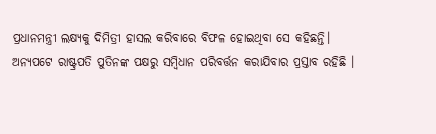ପ୍ରଧାନମନ୍ତ୍ରୀ ଲକ୍ଷ୍ୟକୁ ଦିମିତ୍ରୀ ହାସଲ କରିବାରେ ବିଫଳ ହୋଇଥିବା ସେ କହିଛନ୍ତି।
ଅନ୍ୟପଟେ ରାଷ୍ଟ୍ରପତି ପୁତିନଙ୍କ ପକ୍ଷରୁ ସମ୍ବିଧାନ ପରିବର୍ତ୍ତନ କରାଯିବାର ପ୍ରସ୍ତାବ ରହିଛି ।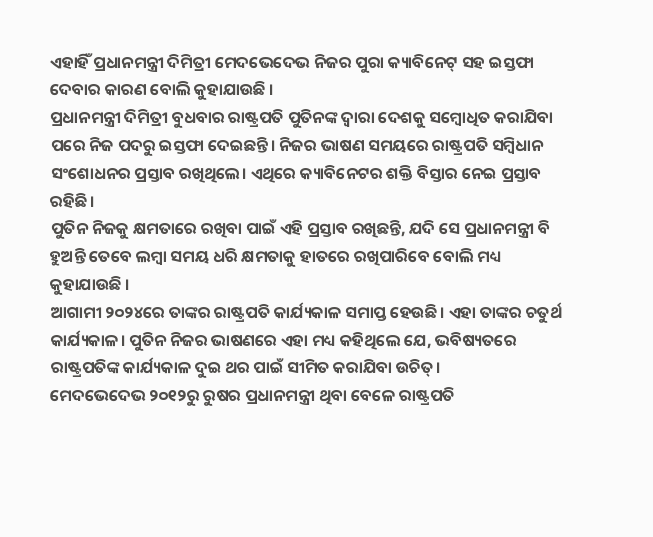ଏହାହିଁ ପ୍ରଧାନମନ୍ତ୍ରୀ ଦିମିତ୍ରୀ ମେଦଭେଦେଭ ନିଜର ପୁରା କ୍ୟାବିନେଟ୍ ସହ ଇସ୍ତଫା ଦେବାର କାରଣ ବୋଲି କୁହାଯାଉଛି ।
ପ୍ରଧାନମନ୍ତ୍ରୀ ଦିମିତ୍ରୀ ବୁଧବାର ରାଷ୍ଟ୍ରପତି ପୁତିନଙ୍କ ଦ୍ଵାରା ଦେଶକୁ ସମ୍ବୋଧିତ କରାଯିବା ପରେ ନିଜ ପଦରୁ ଇସ୍ତଫା ଦେଇଛନ୍ତି। ନିଜର ଭାଷଣ ସମୟରେ ରାଷ୍ଟ୍ରପତି ସମ୍ବିଧାନ ସଂଶୋଧନର ପ୍ରସ୍ତାବ ରଖିଥିଲେ। ଏଥିରେ କ୍ୟାବିନେଟର ଶକ୍ତି ବିସ୍ତାର ନେଇ ପ୍ରସ୍ତାବ ରହିଛି।
ପୁତିନ ନିଜକୁ କ୍ଷମତାରେ ରଖିବା ପାଇଁ ଏହି ପ୍ରସ୍ତାବ ରଖିଛନ୍ତି, ଯଦି ସେ ପ୍ରଧାନମନ୍ତ୍ରୀ ବି ହୁଅନ୍ତି ତେବେ ଲମ୍ବା ସମୟ ଧରି କ୍ଷମତାକୁ ହାତରେ ରଖିପାରିବେ ବୋଲି ମଧ୍ୟ କୁହାଯାଉଛି ।
ଆଗାମୀ ୨୦୨୪ରେ ତାଙ୍କର ରାଷ୍ଟ୍ରପତି କାର୍ଯ୍ୟକାଳ ସମାପ୍ତ ହେଉଛି। ଏହା ତାଙ୍କର ଚତୁର୍ଥ କାର୍ଯ୍ୟକାଳ। ପୁତିନ ନିଜର ଭାଷଣରେ ଏହା ମଧ୍ୟ କହିଥିଲେ ଯେ, ଭବିଷ୍ୟତରେ ରାଷ୍ଟ୍ରପତିଙ୍କ କାର୍ଯ୍ୟକାଳ ଦୁଇ ଥର ପାଇଁ ସୀମିତ କରାଯିବା ଉଚିତ୍।
ମେଦଭେଦେଭ ୨୦୧୨ରୁ ରୁଷର ପ୍ରଧାନମନ୍ତ୍ରୀ ଥିବା ବେଳେ ରାଷ୍ଟ୍ରପତି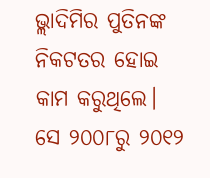ଭ୍ଲାଦିମିର ପୁତିନଙ୍କ ନିକଟତର ହୋଇ କାମ କରୁଥିଲେ। ସେ ୨୦୦୮ରୁ ୨୦୧୨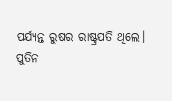ପର୍ଯ୍ୟନ୍ତ ରୁଷର ରାଷ୍ଟ୍ରପତି ଥିଲେ।
ପୁତିନ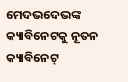ମେଦଭଦେଭଙ୍କ କ୍ୟାବିନେଟକୁ ନୂତନ କ୍ୟାବିନେଟ୍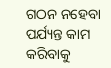ଗଠନ ନହେବା ପର୍ଯ୍ୟନ୍ତ କାମ କରିବାକୁ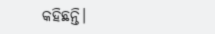କହିଛନ୍ତି।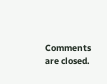Comments are closed.